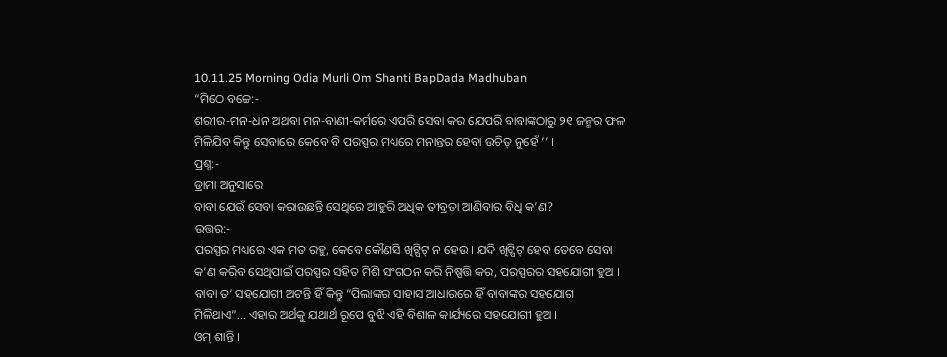10.11.25 Morning Odia Murli Om Shanti BapDada Madhuban
“ମିଠେ ବଚ୍ଚେ:-
ଶରୀର-ମନ-ଧନ ଅଥବା ମନ-ବାଣୀ-କର୍ମରେ ଏପରି ସେବା କର ଯେପରି ବାବାଙ୍କଠାରୁ ୨୧ ଜନ୍ମର ଫଳ
ମିଳିଯିବ କିନ୍ତୁ ସେବାରେ କେବେ ବି ପରସ୍ପର ମଧ୍ୟରେ ମନାନ୍ତର ହେବା ଉଚିତ୍ ନୁହେଁ ’’ ।
ପ୍ରଶ୍ନ:-
ଡ୍ରାମା ଅନୁସାରେ
ବାବା ଯେଉଁ ସେବା କରାଉଛନ୍ତି ସେଥିରେ ଆହୁରି ଅଧିକ ତୀବ୍ରତା ଆଣିବାର ବିଧି କ’ଣ?
ଉତ୍ତର:-
ପରସ୍ପର ମଧ୍ୟରେ ଏକ ମତ ରହୁ, କେବେ କୌଣସି ଖିଟ୍ପିଟ୍ ନ ହେଉ । ଯଦି ଖିଟ୍ପିଟ୍ ହେବ ତେବେ ସେବା
କ’ଣ କରିବ ସେଥିପାଇଁ ପରସ୍ପର ସହିତ ମିଶି ସଂଗଠନ କରି ନିଷ୍ପତ୍ତି କର, ପରସ୍ପରର ସହଯୋଗୀ ହୁଅ ।
ବାବା ତ’ ସହଯୋଗୀ ଅଟନ୍ତି ହିଁ କିନ୍ତୁ “ପିଲାଙ୍କର ସାହାସ ଆଧାରରେ ହିଁ ବାବାଙ୍କର ସହଯୋଗ
ମିଳିଥାଏ”... ଏହାର ଅର୍ଥକୁ ଯଥାର୍ଥ ରୂପେ ବୁଝି ଏହି ବିଶାଳ କାର୍ଯ୍ୟରେ ସହଯୋଗୀ ହୁଅ ।
ଓମ୍ ଶାନ୍ତି ।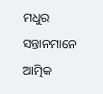ମଧୁର ସନ୍ତାନମାନେ ଆତ୍ମିକ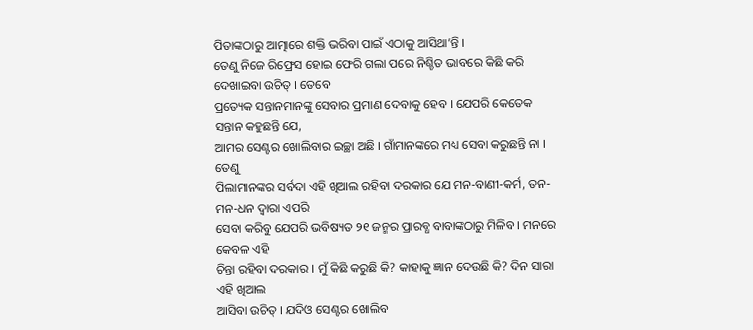ପିତାଙ୍କଠାରୁ ଆତ୍ମାରେ ଶକ୍ତି ଭରିବା ପାଇଁ ଏଠାକୁ ଆସିଥା’ନ୍ତି ।
ତେଣୁ ନିଜେ ରିଫ୍ରେସ ହୋଇ ଫେରି ଗଲା ପରେ ନିଶ୍ଚିତ ଭାବରେ କିଛି କରି ଦେଖାଇବା ଉଚିତ୍ । ତେବେ
ପ୍ରତ୍ୟେକ ସନ୍ତାନମାନଙ୍କୁ ସେବାର ପ୍ରମାଣ ଦେବାକୁ ହେବ । ଯେପରି କେତେକ ସନ୍ତାନ କହୁଛନ୍ତି ଯେ,
ଆମର ସେଣ୍ଟର ଖୋଲିବାର ଇଚ୍ଛା ଅଛି । ଗାଁମାନଙ୍କରେ ମଧ୍ୟ ସେବା କରୁଛନ୍ତି ନା । ତେଣୁ
ପିଲାମାନଙ୍କର ସର୍ବଦା ଏହି ଖିଆଲ ରହିବା ଦରକାର ଯେ ମନ-ବାଣୀ-କର୍ମ, ତନ-ମନ-ଧନ ଦ୍ୱାରା ଏପରି
ସେବା କରିବୁ ଯେପରି ଭବିଷ୍ୟତ ୨୧ ଜନ୍ମର ପ୍ରାରବ୍ଧ ବାବାଙ୍କଠାରୁ ମିଳିବ । ମନରେ କେବଳ ଏହି
ଚିନ୍ତା ରହିବା ଦରକାର । ମୁଁ କିଛି କରୁଛି କି? କାହାକୁ ଜ୍ଞାନ ଦେଉଛି କି? ଦିନ ସାରା ଏହି ଖିଆଲ
ଆସିବା ଉଚିତ୍ । ଯଦିଓ ସେଣ୍ଟର ଖୋଲିବ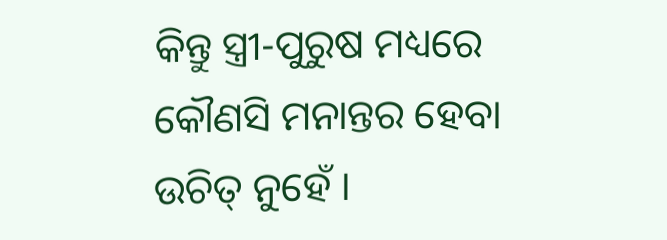କିନ୍ତୁ ସ୍ତ୍ରୀ-ପୁରୁଷ ମଧ୍ୟରେ କୌଣସି ମନାନ୍ତର ହେବା
ଉଚିତ୍ ନୁହେଁ ।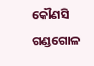କୌଣସି ଗଣ୍ଡଗୋଳ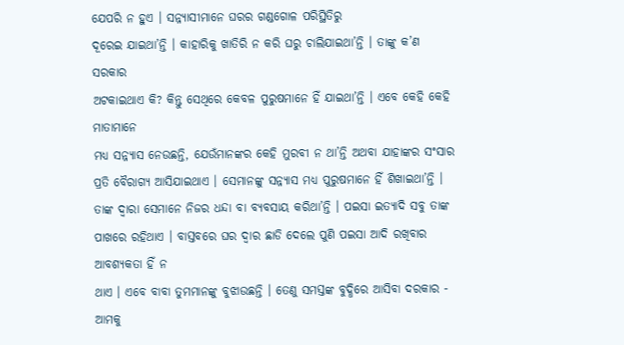ଯେପରି ନ ହୁଏ । ସନ୍ନ୍ୟାସୀମାନେ ଘରର ଗଣ୍ଡଗୋଳ ପରିସ୍ଥିତିରୁ
ଦୂରେଇ ଯାଇଥା’ନ୍ତି । କାହାରିକୁ ଖାତିରି ନ କରି ଘରୁ ଚାଲିଯାଇଥା’ନ୍ତି । ତାଙ୍କୁ କ’ଣ ସରକାର
ଅଟକାଇଥାଏ କି? କିନ୍ତୁ ସେଥିରେ କେବଳ ପୁରୁଷମାନେ ହିଁ ଯାଇଥା’ନ୍ତି । ଏବେ କେହି କେହି ମାତାମାନେ
ମଧ୍ୟ ସନ୍ନ୍ୟାସ ନେଉଛନ୍ତି, ଯେଉଁମାନଙ୍କର କେହି ମୁରବୀ ନ ଥା’ନ୍ତି ଅଥବା ଯାହାଙ୍କର ସଂସାର
ପ୍ରତି ବୈରାଗ୍ୟ ଆସିଯାଇଥାଏ । ସେମାନଙ୍କୁ ସନ୍ନ୍ୟାସ ମଧ୍ୟ ପୁରୁଷମାନେ ହିଁ ଶିଖାଇଥା’ନ୍ତି ।
ତାଙ୍କ ଦ୍ୱାରା ସେମାନେ ନିଜର ଧନ୍ଦା ବା ବ୍ୟବସାୟ କରିଥା’ନ୍ତି । ପଇସା ଇତ୍ୟାଦି ସବୁ ତାଙ୍କ
ପାଖରେ ରହିଥାଏ । ବାସ୍ତବରେ ଘର ଦ୍ୱାର ଛାଡି ଦେଲେ ପୁଣି ପଇସା ଆଦି ରଖିବାର ଆବଶ୍ୟକତା ହିଁ ନ
ଥାଏ । ଏବେ ବାବା ତୁମମାନଙ୍କୁ ବୁଝାଉଛନ୍ତି । ତେଣୁ ସମସ୍ତଙ୍କ ବୁଦ୍ଧିରେ ଆସିବା ଦରକାର - ଆମକୁ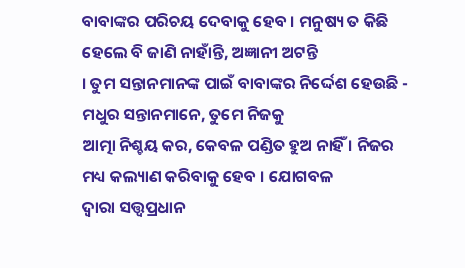ବାବାଙ୍କର ପରିଚୟ ଦେବାକୁ ହେବ । ମନୁଷ୍ୟ ତ କିଛି ହେଲେ ବି ଜାଣି ନାହାଁନ୍ତି, ଅଜ୍ଞାନୀ ଅଟନ୍ତି
। ତୁମ ସନ୍ତାନମାନଙ୍କ ପାଇଁ ବାବାଙ୍କର ନିର୍ଦ୍ଦେଶ ହେଉଛି - ମଧୁର ସନ୍ତାନମାନେ, ତୁମେ ନିଜକୁ
ଆତ୍ମା ନିଶ୍ଚୟ କର, କେବଳ ପଣ୍ଡିତ ହୁଅ ନାହିଁ । ନିଜର ମଧ୍ୟ କଲ୍ୟାଣ କରିବାକୁ ହେବ । ଯୋଗବଳ
ଦ୍ୱାରା ସତ୍ତ୍ୱପ୍ରଧାନ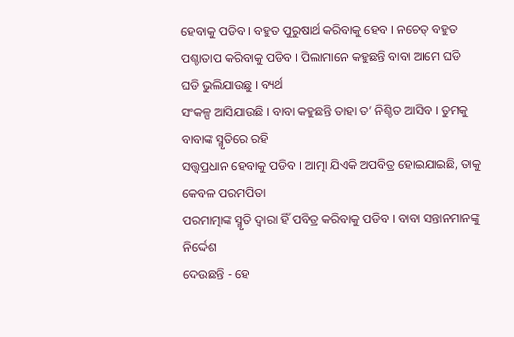ହେବାକୁ ପଡିବ । ବହୁତ ପୁରୁଷାର୍ଥ କରିବାକୁ ହେବ । ନଚେତ୍ ବହୁତ
ପଶ୍ଚାତାପ କରିବାକୁ ପଡିବ । ପିଲାମାନେ କହୁଛନ୍ତି ବାବା ଆମେ ଘଡି ଘଡି ଭୁଲିଯାଉଛୁ । ବ୍ୟର୍ଥ
ସଂକଳ୍ପ ଆସିଯାଉଛି । ବାବା କହୁଛନ୍ତି ତାହା ତ’ ନିଶ୍ଚିତ ଆସିବ । ତୁମକୁ ବାବାଙ୍କ ସ୍ମୃତିରେ ରହି
ସତ୍ତ୍ୱପ୍ରଧାନ ହେବାକୁ ପଡିବ । ଆତ୍ମା ଯିଏକି ଅପବିତ୍ର ହୋଇଯାଇଛି, ତାକୁ କେବଳ ପରମପିତା
ପରମାତ୍ମାଙ୍କ ସ୍ମୃତି ଦ୍ୱାରା ହିଁ ପବିତ୍ର କରିବାକୁ ପଡିବ । ବାବା ସନ୍ତାନମାନଙ୍କୁ ନିର୍ଦ୍ଦେଶ
ଦେଉଛନ୍ତି - ହେ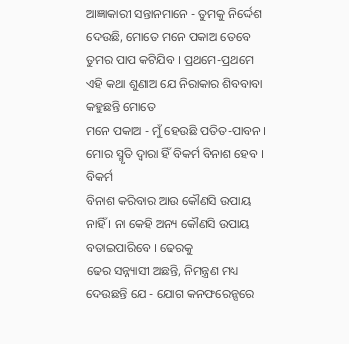ଆଜ୍ଞାକାରୀ ସନ୍ତାନମାନେ - ତୁମକୁ ନିର୍ଦ୍ଦେଶ ଦେଉଛି, ମୋତେ ମନେ ପକାଅ ତେବେ
ତୁମର ପାପ କଟିଯିବ । ପ୍ରଥମେ-ପ୍ରଥମେ ଏହି କଥା ଶୁଣାଅ ଯେ ନିରାକାର ଶିବବାବା କହୁଛନ୍ତି ମୋତେ
ମନେ ପକାଅ - ମୁଁ ହେଉଛି ପତିତ-ପାବନ । ମୋର ସ୍ମୃତି ଦ୍ୱାରା ହିଁ ବିକର୍ମ ବିନାଶ ହେବ । ବିକର୍ମ
ବିନାଶ କରିବାର ଆଉ କୌଣସି ଉପାୟ ନାହିଁ । ନା କେହି ଅନ୍ୟ କୌଣସି ଉପାୟ ବତାଇପାରିବେ । ଢେରକୁ
ଢେର ସନ୍ନ୍ୟାସୀ ଅଛନ୍ତି, ନିମନ୍ତ୍ରଣ ମଧ୍ୟ ଦେଉଛନ୍ତି ଯେ - ଯୋଗ କନଫରେନ୍ସରେ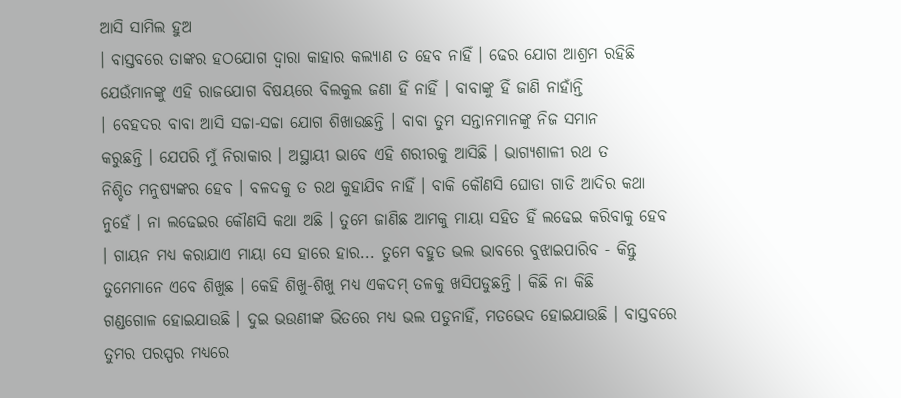ଆସି ସାମିଲ ହୁଅ
। ବାସ୍ତବରେ ତାଙ୍କର ହଠଯୋଗ ଦ୍ୱାରା କାହାର କଲ୍ୟାଣ ତ ହେବ ନାହିଁ । ଢେର ଯୋଗ ଆଶ୍ରମ ରହିଛି
ଯେଉଁମାନଙ୍କୁ ଏହି ରାଜଯୋଗ ବିଷୟରେ ବିଲକୁଲ ଜଣା ହିଁ ନାହିଁ । ବାବାଙ୍କୁ ହିଁ ଜାଣି ନାହାଁନ୍ତି
। ବେହଦର ବାବା ଆସି ସଚ୍ଚା-ସଚ୍ଚା ଯୋଗ ଶିଖାଉଛନ୍ତି । ବାବା ତୁମ ସନ୍ତାନମାନଙ୍କୁ ନିଜ ସମାନ
କରୁଛନ୍ତି । ଯେପରି ମୁଁ ନିରାକାର । ଅସ୍ଥାୟୀ ଭାବେ ଏହି ଶରୀରକୁ ଆସିଛି । ଭାଗ୍ୟଶାଳୀ ରଥ ତ
ନିଶ୍ଚିତ ମନୁଷ୍ୟଙ୍କର ହେବ । ବଳଦକୁ ତ ରଥ କୁହାଯିବ ନାହିଁ । ବାକି କୌଣସି ଘୋଡା ଗାଡି ଆଦିର କଥା
ନୁହେଁ । ନା ଲଢେଇର କୌଣସି କଥା ଅଛି । ତୁମେ ଜାଣିଛ ଆମକୁ ମାୟା ସହିତ ହିଁ ଲଢେଇ କରିବାକୁ ହେବ
। ଗାୟନ ମଧ୍ୟ କରାଯାଏ ମାୟା ସେ ହାରେ ହାର... ତୁମେ ବହୁତ ଭଲ ଭାବରେ ବୁଝାଇପାରିବ - କିନ୍ତୁ
ତୁମେମାନେ ଏବେ ଶିଖୁଛ । କେହି ଶିଖୁ-ଶିଖୁ ମଧ୍ୟ ଏକଦମ୍ ତଳକୁ ଖସିପଡୁଛନ୍ତି । କିଛି ନା କିଛି
ଗଣ୍ଡଗୋଳ ହୋଇଯାଉଛି । ଦୁଇ ଭଉଣୀଙ୍କ ଭିତରେ ମଧ୍ୟ ଭଲ ପଡୁନାହିଁ, ମତଭେଦ ହୋଇଯାଉଛି । ବାସ୍ତବରେ
ତୁମର ପରସ୍ପର ମଧ୍ୟରେ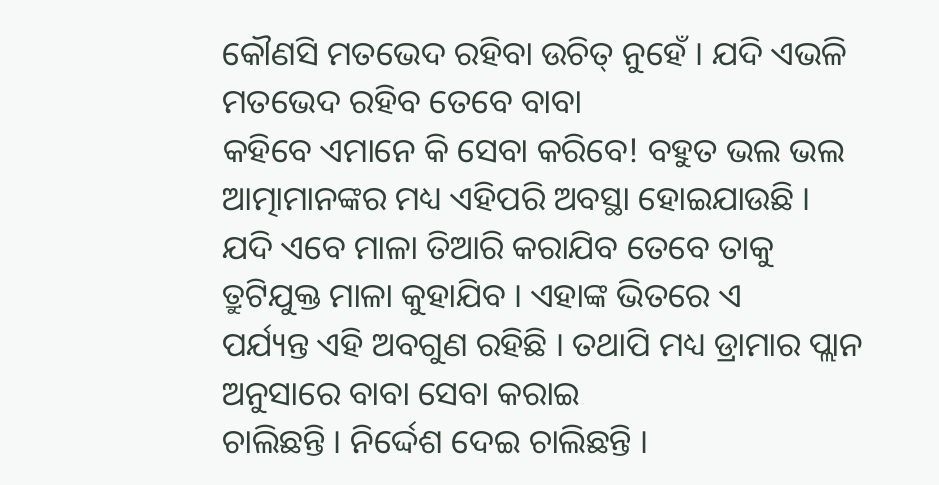କୌଣସି ମତଭେଦ ରହିବା ଉଚିତ୍ ନୁହେଁ । ଯଦି ଏଭଳି ମତଭେଦ ରହିବ ତେବେ ବାବା
କହିବେ ଏମାନେ କି ସେବା କରିବେ! ବହୁତ ଭଲ ଭଲ ଆତ୍ମାମାନଙ୍କର ମଧ୍ୟ ଏହିପରି ଅବସ୍ଥା ହୋଇଯାଉଛି ।
ଯଦି ଏବେ ମାଳା ତିଆରି କରାଯିବ ତେବେ ତାକୁ ତ୍ରୁଟିଯୁକ୍ତ ମାଳା କୁହାଯିବ । ଏହାଙ୍କ ଭିତରେ ଏ
ପର୍ଯ୍ୟନ୍ତ ଏହି ଅବଗୁଣ ରହିଛି । ତଥାପି ମଧ୍ୟ ଡ୍ରାମାର ପ୍ଲାନ ଅନୁସାରେ ବାବା ସେବା କରାଇ
ଚାଲିଛନ୍ତି । ନିର୍ଦ୍ଦେଶ ଦେଇ ଚାଲିଛନ୍ତି ।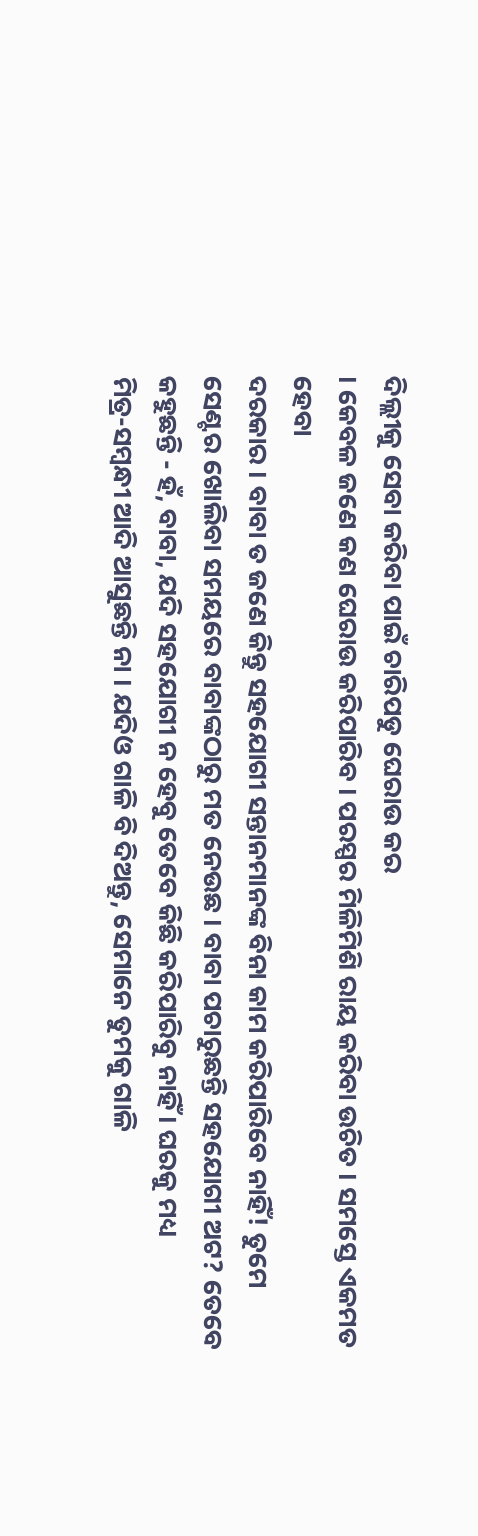ଦିଲ୍ଲୀକୁ ସେବା କରିବା ପାଇଁ ଚାରିପଡୁ ଘେରାଉ କର
। କେବଳ ଜଣେ କଣ ଘେରାଉ କରିପାରିବ । ପରସ୍ପର ମିଳିମିଶି ରାୟ କରିବା ଉଚିତ । ସମସ୍ତେ ଏକମତ ହେବା
ଦରକାର । ବାବା ତ ଜଣେ କିନ୍ତୁ ସହଯୋଗୀ ସନ୍ତାନମାନଙ୍କ ବିନା କାମ କରିପାରିବେ ନାହିଁ! ତୁମେ
ସେଣ୍ଟର ଖୋଲିବା ସମୟରେ ବାବାଙ୍କଠାରୁ ମତ ନେଉଛ । ବାବା ପଚାରୁଛନ୍ତି ସହଯୋଗୀ ଅଟ? ତେବେ
କହୁଛନ୍ତି - ହଁ, ବାବା, ଯଦି ସହଯୋଗୀ ନ ହେବୁ ତେବେ କିଛି କରିପାରିବୁ ନାହିଁ । ଘରକୁ ମଧ୍ୟ
ମିତ୍ର-ସମ୍ବନ୍ଧୀ ଆଦି ଆସୁଛନ୍ତି ନା । ଯଦିଓ ଗାଳି ବି ଦିଅନ୍ତୁ, ସେମାନେ ତୁମକୁ ଗାଳି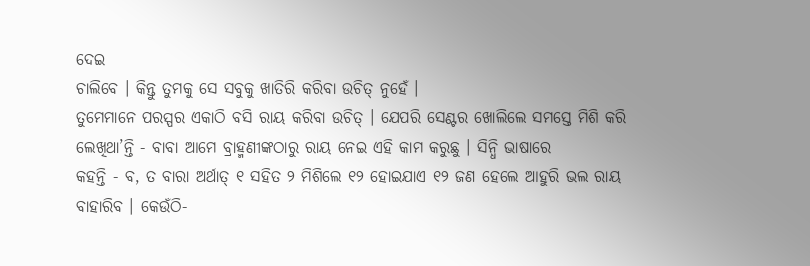ଦେଇ
ଚାଲିବେ । କିନ୍ତୁ ତୁମକୁ ସେ ସବୁକୁ ଖାତିରି କରିବା ଉଚିତ୍ ନୁହେଁ ।
ତୁମେମାନେ ପରସ୍ପର ଏକାଠି ବସି ରାୟ କରିବା ଉଚିତ୍ । ଯେପରି ସେଣ୍ଟର ଖୋଲିଲେ ସମସ୍ତେ ମିଶି କରି
ଲେଖିଥା’ନ୍ତି - ବାବା ଆମେ ବ୍ରାହ୍ମଣୀଙ୍କଠାରୁ ରାୟ ନେଇ ଏହି କାମ କରୁଛୁ । ସିନ୍ଧି ଭାଷାରେ
କହନ୍ତି - ବ, ତ ବାରା ଅର୍ଥାତ୍ ୧ ସହିତ ୨ ମିଶିଲେ ୧୨ ହୋଇଯାଏ ୧୨ ଜଣ ହେଲେ ଆହୁରି ଭଲ ରାୟ
ବାହାରିବ । କେଉଁଠି-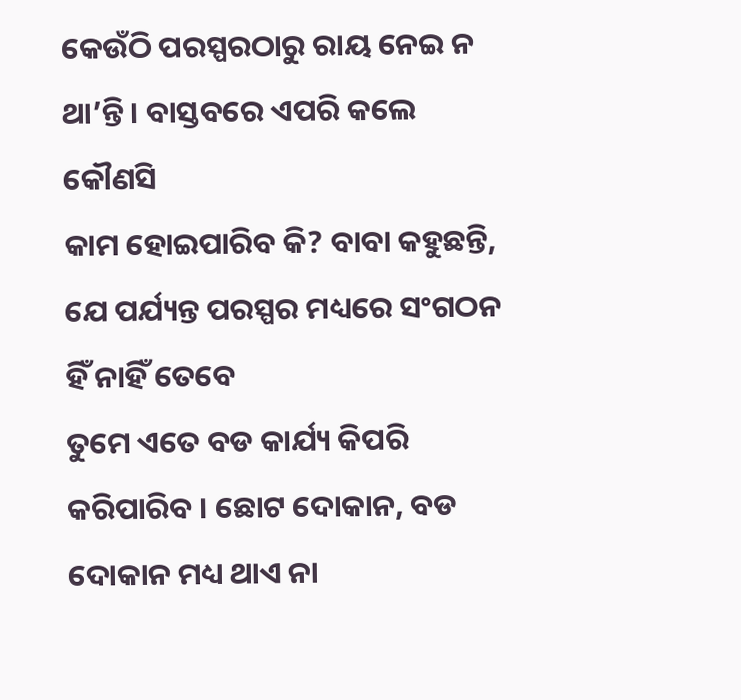କେଉଁଠି ପରସ୍ପରଠାରୁ ରାୟ ନେଇ ନ ଥା’ନ୍ତି । ବାସ୍ତବରେ ଏପରି କଲେ କୌଣସି
କାମ ହୋଇପାରିବ କି? ବାବା କହୁଛନ୍ତି, ଯେ ପର୍ଯ୍ୟନ୍ତ ପରସ୍ପର ମଧ୍ୟରେ ସଂଗଠନ ହିଁ ନାହିଁ ତେବେ
ତୁମେ ଏତେ ବଡ କାର୍ଯ୍ୟ କିପରି କରିପାରିବ । ଛୋଟ ଦୋକାନ, ବଡ ଦୋକାନ ମଧ୍ୟ ଥାଏ ନା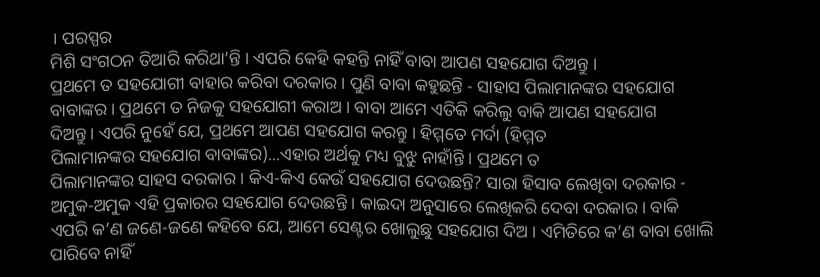। ପରସ୍ପର
ମିଶି ସଂଗଠନ ତିଆରି କରିଥା’ନ୍ତି । ଏପରି କେହି କହନ୍ତି ନାହିଁ ବାବା ଆପଣ ସହଯୋଗ ଦିଅନ୍ତୁ ।
ପ୍ରଥମେ ତ ସହଯୋଗୀ ବାହାର କରିବା ଦରକାର । ପୁଣି ବାବା କହୁଛନ୍ତି - ସାହାସ ପିଲାମାନଙ୍କର ସହଯୋଗ
ବାବାଙ୍କର । ପ୍ରଥମେ ତ ନିଜକୁ ସହଯୋଗୀ କରାଅ । ବାବା ଆମେ ଏତିକି କରିଲୁ ବାକି ଆପଣ ସହଯୋଗ
ଦିଅନ୍ତୁ । ଏପରି ନୁହେଁ ଯେ, ପ୍ରଥମେ ଆପଣ ସହଯୋଗ କରନ୍ତୁ । ହିମ୍ମତେ ମର୍ଦା (ହିମ୍ମତ
ପିଲାମାନଙ୍କର ସହଯୋଗ ବାବାଙ୍କର)...ଏହାର ଅର୍ଥକୁ ମଧ୍ୟ ବୁଝୁ ନାହାଁନ୍ତି । ପ୍ରଥମେ ତ
ପିଲାମାନଙ୍କର ସାହସ ଦରକାର । କିଏ-କିଏ କେଉଁ ସହଯୋଗ ଦେଉଛନ୍ତି? ସାରା ହିସାବ ଲେଖିବା ଦରକାର -
ଅମୁକ-ଅମୁକ ଏହି ପ୍ରକାରର ସହଯୋଗ ଦେଉଛନ୍ତି । କାଇଦା ଅନୁସାରେ ଲେଖିକରି ଦେବା ଦରକାର । ବାକି
ଏପରି କ’ଣ ଜଣେ-ଜଣେ କହିବେ ଯେ, ଆମେ ସେଣ୍ଟର ଖୋଲୁଛୁ ସହଯୋଗ ଦିଅ । ଏମିତିରେ କ’ଣ ବାବା ଖୋଲି
ପାରିବେ ନାହିଁ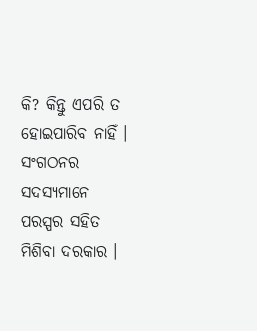କି? କିନ୍ତୁ ଏପରି ତ ହୋଇପାରିବ ନାହିଁ । ସଂଗଠନର ସଦସ୍ୟମାନେ ପରସ୍ପର ସହିତ
ମିଶିବା ଦରକାର ।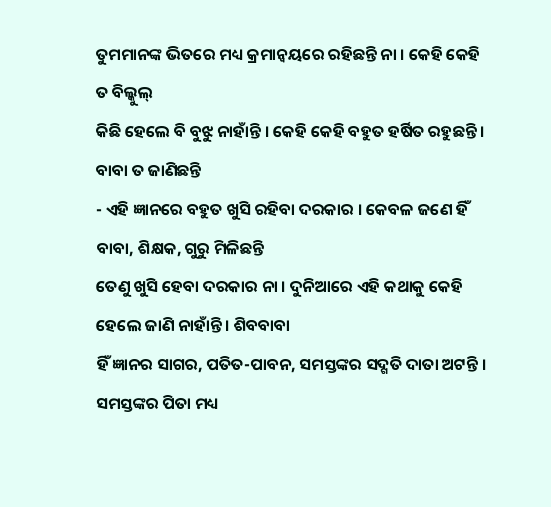ତୁମମାନଙ୍କ ଭିତରେ ମଧ୍ୟ କ୍ରମାନ୍ୱୟରେ ରହିଛନ୍ତି ନା । କେହି କେହି ତ ବିଲ୍କୁଲ୍
କିଛି ହେଲେ ବି ବୁଝୁ ନାହାଁନ୍ତି । କେହି କେହି ବହୁତ ହର୍ଷିତ ରହୁଛନ୍ତି । ବାବା ତ ଜାଣିଛନ୍ତି
- ଏହି ଜ୍ଞାନରେ ବହୁତ ଖୁସି ରହିବା ଦରକାର । କେବଳ ଜଣେ ହିଁ ବାବା, ଶିକ୍ଷକ, ଗୁରୁ ମିଳିଛନ୍ତି
ତେଣୁ ଖୁସି ହେବା ଦରକାର ନା । ଦୁନିଆରେ ଏହି କଥାକୁ କେହି ହେଲେ ଜାଣି ନାହାଁନ୍ତି । ଶିବବାବା
ହିଁ ଜ୍ଞାନର ସାଗର, ପତିତ-ପାବନ, ସମସ୍ତଙ୍କର ସଦ୍ଗତି ଦାତା ଅଟନ୍ତି । ସମସ୍ତଙ୍କର ପିତା ମଧ୍ୟ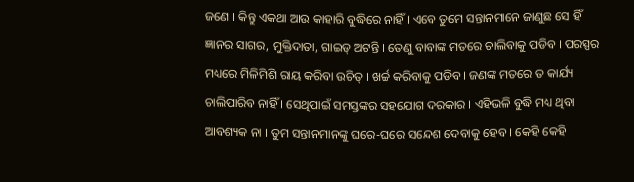ଜଣେ । କିନ୍ତୁ ଏକଥା ଆଉ କାହାରି ବୁଦ୍ଧିରେ ନାହିଁ । ଏବେ ତୁମେ ସନ୍ତାନମାନେ ଜାଣୁଛ ସେ ହିଁ
ଜ୍ଞାନର ସାଗର, ମୁକ୍ତିଦାତା, ଗାଇଡ୍ ଅଟନ୍ତି । ତେଣୁ ବାବାଙ୍କ ମତରେ ଚାଲିବାକୁ ପଡିବ । ପରସ୍ପର
ମଧ୍ୟରେ ମିଳିମିଶି ରାୟ କରିବା ଉଚିତ୍ । ଖର୍ଚ୍ଚ କରିବାକୁ ପଡିବ । ଜଣଙ୍କ ମତରେ ତ କାର୍ଯ୍ୟ
ଚାଲିପାରିବ ନାହିଁ । ସେଥିପାଇଁ ସମସ୍ତଙ୍କର ସହଯୋଗ ଦରକାର । ଏହିଭଳି ବୁଦ୍ଧି ମଧ୍ୟ ଥିବା
ଆବଶ୍ୟକ ନା । ତୁମ ସନ୍ତାନମାନଙ୍କୁ ଘରେ-ଘରେ ସନ୍ଦେଶ ଦେବାକୁ ହେବ । କେହି କେହି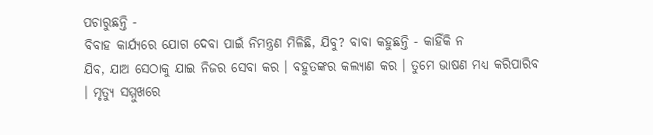ପଚାରୁଛନ୍ତି -
ବିବାହ କାର୍ଯ୍ୟରେ ଯୋଗ ଦେବା ପାଇଁ ନିମନ୍ତ୍ରଣ ମିଳିଛି, ଯିବୁ? ବାବା କହୁଛନ୍ତି - କାହିଁକି ନ
ଯିବ, ଯାଅ ସେଠାକୁ ଯାଇ ନିଜର ସେବା କର । ବହୁତଙ୍କର କଲ୍ୟାଣ କର । ତୁମେ ଭାଷଣ ମଧ୍ୟ କରିପାରିବ
। ମୃତ୍ୟୁ ସମ୍ମୁଖରେ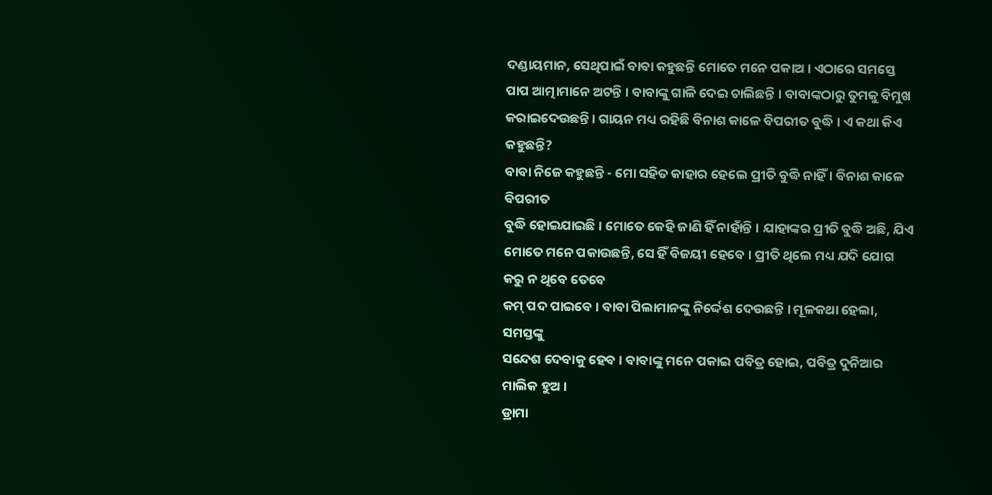ଦଣ୍ଡାୟମାନ, ସେଥିପାଇଁ ବାବା କହୁଛନ୍ତି ମୋତେ ମନେ ପକାଅ । ଏଠାରେ ସମସ୍ତେ
ପାପ ଆତ୍ମାମାନେ ଅଟନ୍ତି । ବାବାଙ୍କୁ ଗାଳି ଦେଇ ଚାଲିଛନ୍ତି । ବାବାଙ୍କଠାରୁ ତୁମକୁ ବିମୁଖ
କରାଇଦେଉଛନ୍ତି । ଗାୟନ ମଧ୍ୟ ରହିଛି ବିନାଶ କାଳେ ବିପରୀତ ବୁଦ୍ଧି । ଏ କଥା କିଏ କହୁଛନ୍ତି?
ବାବା ନିଜେ କହୁଛନ୍ତି - ମୋ ସହିତ କାହାର ହେଲେ ପ୍ରୀତି ବୁଦ୍ଧି ନାହିଁ । ବିନାଶ କାଳେ ବିପରୀତ
ବୁଦ୍ଧି ହୋଇଯାଇଛି । ମୋତେ କେହି ଜାଣି ହିଁ ନାହାଁନ୍ତି । ଯାହାଙ୍କର ପ୍ରୀତି ବୁଦ୍ଧି ଅଛି, ଯିଏ
ମୋତେ ମନେ ପକାଉଛନ୍ତି, ସେ ହିଁ ବିଜୟୀ ହେବେ । ପ୍ରୀତି ଥିଲେ ମଧ୍ୟ ଯଦି ଯୋଗ କରୁ ନ ଥିବେ ତେବେ
କମ୍ ପଦ ପାଇବେ । ବାବା ପିଲାମାନଙ୍କୁ ନିର୍ଦ୍ଦେଶ ଦେଉଛନ୍ତି । ମୂଳକଥା ହେଲା, ସମସ୍ତଙ୍କୁ
ସନ୍ଦେଶ ଦେବାକୁ ହେବ । ବାବାଙ୍କୁ ମନେ ପକାଇ ପବିତ୍ର ହୋଇ, ପବିତ୍ର ଦୁନିଆର ମାଲିକ ହୁଅ ।
ଡ୍ରାମା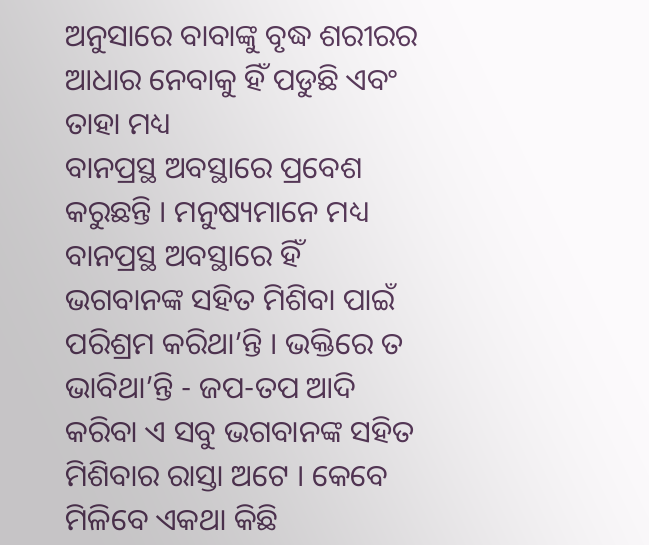ଅନୁସାରେ ବାବାଙ୍କୁ ବୃଦ୍ଧ ଶରୀରର ଆଧାର ନେବାକୁ ହିଁ ପଡୁଛି ଏବଂ ତାହା ମଧ୍ୟ
ବାନପ୍ରସ୍ଥ ଅବସ୍ଥାରେ ପ୍ରବେଶ କରୁଛନ୍ତି । ମନୁଷ୍ୟମାନେ ମଧ୍ୟ ବାନପ୍ରସ୍ଥ ଅବସ୍ଥାରେ ହିଁ
ଭଗବାନଙ୍କ ସହିତ ମିଶିବା ପାଇଁ ପରିଶ୍ରମ କରିଥା’ନ୍ତି । ଭକ୍ତିରେ ତ ଭାବିଥା’ନ୍ତି - ଜପ-ତପ ଆଦି
କରିବା ଏ ସବୁ ଭଗବାନଙ୍କ ସହିତ ମିଶିବାର ରାସ୍ତା ଅଟେ । କେବେ ମିଳିବେ ଏକଥା କିଛି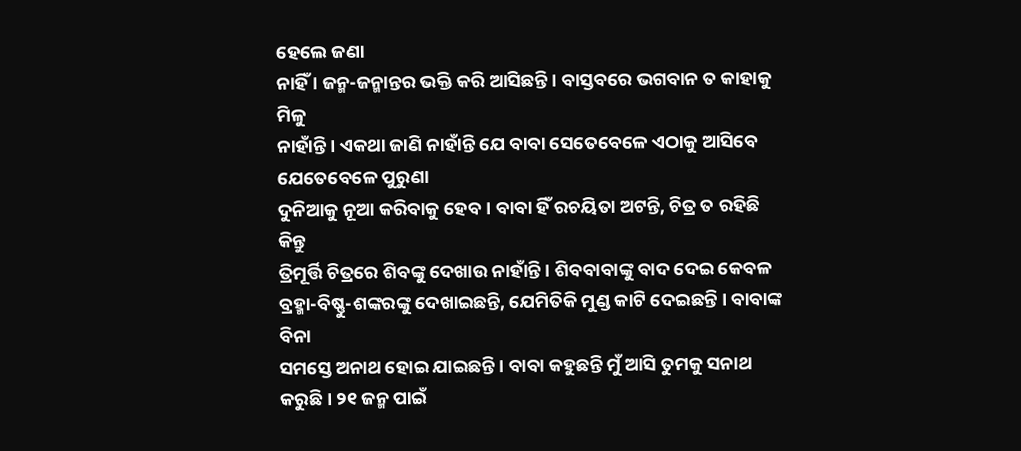ହେଲେ ଜଣା
ନାହିଁ । ଜନ୍ମ-ଜନ୍ମାନ୍ତର ଭକ୍ତି କରି ଆସିଛନ୍ତି । ବାସ୍ତବରେ ଭଗବାନ ତ କାହାକୁ ମିଳୁ
ନାହାଁନ୍ତି । ଏକଥା ଜାଣି ନାହାଁନ୍ତି ଯେ ବାବା ସେତେବେଳେ ଏଠାକୁ ଆସିବେ ଯେତେବେଳେ ପୁରୁଣା
ଦୁନିଆକୁ ନୂଆ କରିବାକୁ ହେବ । ବାବା ହିଁ ରଚୟିତା ଅଟନ୍ତି, ଚିତ୍ର ତ ରହିଛି କିନ୍ତୁ
ତ୍ରିମୂର୍ତ୍ତି ଚିତ୍ରରେ ଶିବଙ୍କୁ ଦେଖାଉ ନାହାଁନ୍ତି । ଶିବବାବାଙ୍କୁ ବାଦ ଦେଇ କେବଳ
ବ୍ରହ୍ମା-ବିଷ୍ଣୁ-ଶଙ୍କରଙ୍କୁ ଦେଖାଇଛନ୍ତି, ଯେମିତିକି ମୁଣ୍ଡ କାଟି ଦେଇଛନ୍ତି । ବାବାଙ୍କ ବିନା
ସମସ୍ତେ ଅନାଥ ହୋଇ ଯାଇଛନ୍ତି । ବାବା କହୁଛନ୍ତି ମୁଁ ଆସି ତୁମକୁ ସନାଥ କରୁଛି । ୨୧ ଜନ୍ମ ପାଇଁ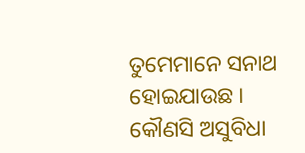ତୁମେମାନେ ସନାଥ ହୋଇଯାଉଛ । କୌଣସି ଅସୁବିଧା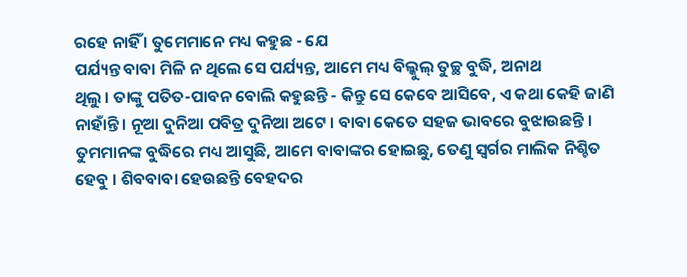ରହେ ନାହିଁ । ତୁମେମାନେ ମଧ୍ୟ କହୁଛ - ଯେ
ପର୍ଯ୍ୟନ୍ତ ବାବା ମିଳି ନ ଥିଲେ ସେ ପର୍ଯ୍ୟନ୍ତ, ଆମେ ମଧ୍ୟ ବିଲ୍କୁଲ୍ ତୁଚ୍ଛ ବୁଦ୍ଧି, ଅନାଥ
ଥିଲୁ । ତାଙ୍କୁ ପତିତ-ପାବନ ବୋଲି କହୁଛନ୍ତି - କିନ୍ତୁ ସେ କେବେ ଆସିବେ, ଏ କଥା କେହି ଜାଣି
ନାହାଁନ୍ତି । ନୂଆ ଦୁନିଆ ପବିତ୍ର ଦୁନିଆ ଅଟେ । ବାବା କେତେ ସହଜ ଭାବରେ ବୁଝାଉଛନ୍ତି ।
ତୁମମାନଙ୍କ ବୁଦ୍ଧିରେ ମଧ୍ୟ ଆସୁଛି, ଆମେ ବାବାଙ୍କର ହୋଇଛୁ, ତେଣୁ ସ୍ୱର୍ଗର ମାଲିକ ନିଶ୍ଚିତ
ହେବୁ । ଶିବବାବା ହେଉଛନ୍ତି ବେହଦର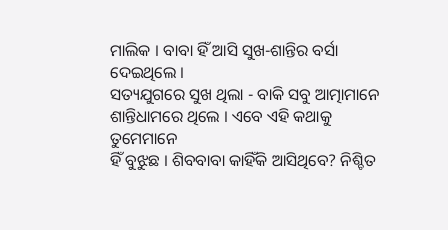ମାଲିକ । ବାବା ହିଁ ଆସି ସୁଖ-ଶାନ୍ତିର ବର୍ସା ଦେଇଥିଲେ ।
ସତ୍ୟଯୁଗରେ ସୁଖ ଥିଲା - ବାକି ସବୁ ଆତ୍ମାମାନେ ଶାନ୍ତିଧାମରେ ଥିଲେ । ଏବେ ଏହି କଥାକୁ ତୁମେମାନେ
ହିଁ ବୁଝୁଛ । ଶିବବାବା କାହିଁକି ଆସିଥିବେ? ନିଶ୍ଚିତ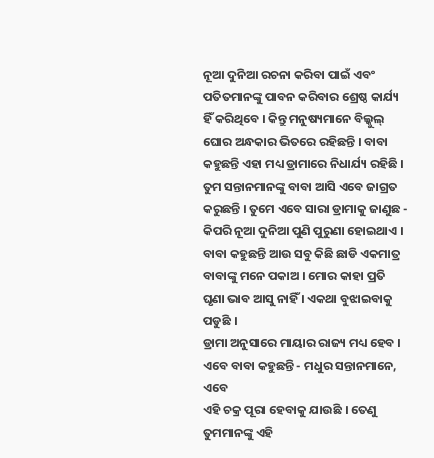ନୂଆ ଦୁନିଆ ରଚନା କରିବା ପାଇଁ ଏବଂ
ପତିତମାନଙ୍କୁ ପାବନ କରିବାର ଶ୍ରେଷ୍ଠ କାର୍ଯ୍ୟ ହିଁ କରିଥିବେ । କିନ୍ତୁ ମନୁଷ୍ୟମାନେ ବିଲ୍କୁଲ୍
ଘୋର ଅନ୍ଧକାର ଭିତରେ ରହିଛନ୍ତି । ବାବା କହୁଛନ୍ତି ଏହା ମଧ୍ୟ ଡ୍ରାମାରେ ନିଧାର୍ଯ୍ୟ ରହିଛି ।
ତୁମ ସନ୍ତାନମାନଙ୍କୁ ବାବା ଆସି ଏବେ ଜାଗ୍ରତ କରୁଛନ୍ତି । ତୁମେ ଏବେ ସାରା ଡ୍ରାମାକୁ ଜାଣୁଛ -
କିପରି ନୂଆ ଦୁନିଆ ପୁଣି ପୁରୁଣା ହୋଇଥାଏ । ବାବା କହୁଛନ୍ତି ଆଉ ସବୁ କିଛି ଛାଡି ଏକମାତ୍ର
ବାବାଙ୍କୁ ମନେ ପକାଅ । ମୋର କାହା ପ୍ରତି ଘୃଣା ଭାବ ଆସୁ ନାହିଁ । ଏକଥା ବୁଝାଇବାକୁ ପଡୁଛି ।
ଡ୍ରାମା ଅନୁସାରେ ମାୟାର ରାଜ୍ୟ ମଧ୍ୟ ହେବ । ଏବେ ବାବା କହୁଛନ୍ତି - ମଧୁର ସନ୍ତାନମାନେ, ଏବେ
ଏହି ଚକ୍ର ପୂରା ହେବାକୁ ଯାଉଛି । ତେଣୁ ତୁମମାନଙ୍କୁ ଏହି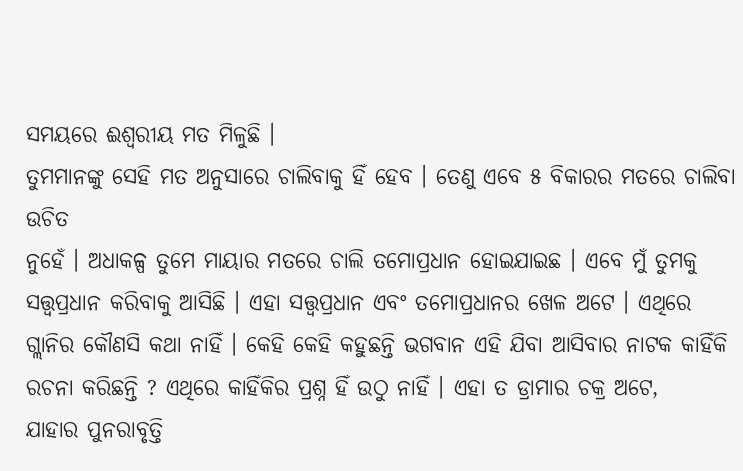ସମୟରେ ଈଶ୍ୱରୀୟ ମତ ମିଳୁଛି ।
ତୁମମାନଙ୍କୁ ସେହି ମତ ଅନୁସାରେ ଚାଲିବାକୁ ହିଁ ହେବ । ତେଣୁ ଏବେ ୫ ବିକାରର ମତରେ ଚାଲିବା ଉଚିତ
ନୁହେଁ । ଅଧାକଳ୍ପ ତୁମେ ମାୟାର ମତରେ ଚାଲି ତମୋପ୍ରଧାନ ହୋଇଯାଇଛ । ଏବେ ମୁଁ ତୁମକୁ
ସତ୍ତ୍ୱପ୍ରଧାନ କରିବାକୁ ଆସିଛି । ଏହା ସତ୍ତ୍ୱପ୍ରଧାନ ଏବଂ ତମୋପ୍ରଧାନର ଖେଳ ଅଟେ । ଏଥିରେ
ଗ୍ଲାନିର କୌଣସି କଥା ନାହିଁ । କେହି କେହି କହୁଛନ୍ତି ଭଗବାନ ଏହି ଯିବା ଆସିବାର ନାଟକ କାହିଁକି
ରଚନା କରିଛନ୍ତି ? ଏଥିରେ କାହିଁକିର ପ୍ରଶ୍ନ ହିଁ ଉଠୁ ନାହିଁ । ଏହା ତ ଡ୍ରାମାର ଚକ୍ର ଅଟେ,
ଯାହାର ପୁନରାବୃତ୍ତି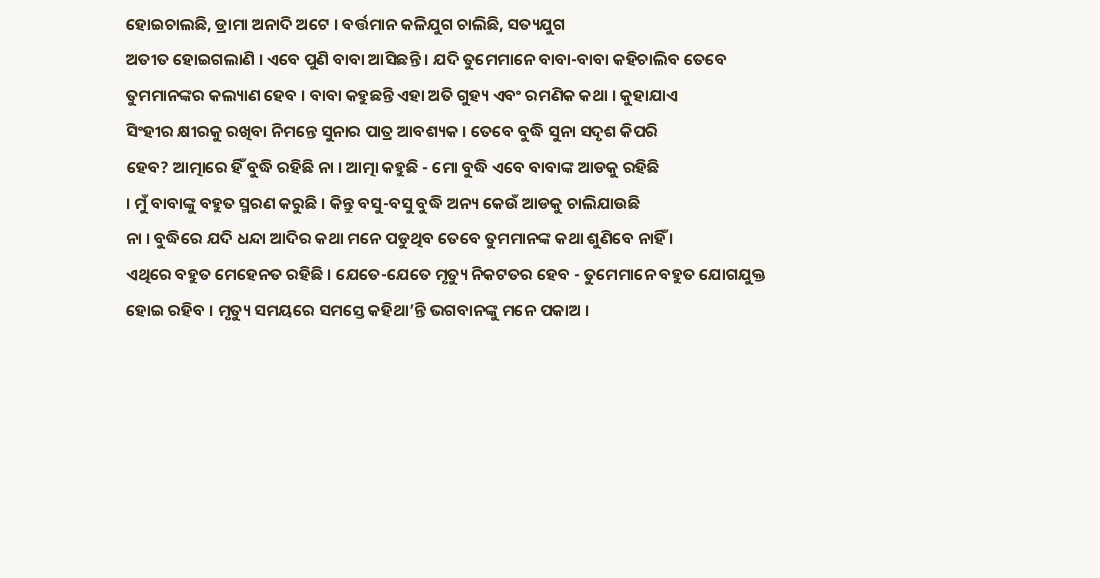ହୋଇଚାଲଛି, ଡ୍ରାମା ଅନାଦି ଅଟେ । ବର୍ତ୍ତମାନ କଳିଯୁଗ ଚାଲିଛି, ସତ୍ୟଯୁଗ
ଅତୀତ ହୋଇଗଲାଣି । ଏବେ ପୁଣି ବାବା ଆସିଛନ୍ତି । ଯଦି ତୁମେମାନେ ବାବା-ବାବା କହିଚାଲିବ ତେବେ
ତୁମମାନଙ୍କର କଲ୍ୟାଣ ହେବ । ବାବା କହୁଛନ୍ତି ଏହା ଅତି ଗୁହ୍ୟ ଏବଂ ରମଣିକ କଥା । କୁହାଯାଏ
ସିଂହୀର କ୍ଷୀରକୁ ରଖିବା ନିମନ୍ତେ ସୁନାର ପାତ୍ର ଆବଶ୍ୟକ । ତେବେ ବୁଦ୍ଧି ସୁନା ସଦୃଶ କିପରି
ହେବ? ଆତ୍ମାରେ ହିଁ ବୁଦ୍ଧି ରହିଛି ନା । ଆତ୍ମା କହୁଛି - ମୋ ବୁଦ୍ଧି ଏବେ ବାବାଙ୍କ ଆଡକୁ ରହିଛି
। ମୁଁ ବାବାଙ୍କୁ ବହୁତ ସ୍ମରଣ କରୁଛି । କିନ୍ତୁ ବସୁ-ବସୁ ବୁଦ୍ଧି ଅନ୍ୟ କେଉଁ ଆଡକୁ ଚାଲିଯାଉଛି
ନା । ବୁଦ୍ଧିରେ ଯଦି ଧନ୍ଦା ଆଦିର କଥା ମନେ ପଡୁଥିବ ତେବେ ତୁମମାନଙ୍କ କଥା ଶୁଣିବେ ନାହିଁ ।
ଏଥିରେ ବହୁତ ମେହେନତ ରହିଛି । ଯେତେ-ଯେତେ ମୃତ୍ୟୁ ନିକଟତର ହେବ - ତୁମେମାନେ ବହୁତ ଯୋଗଯୁକ୍ତ
ହୋଇ ରହିବ । ମୃତ୍ୟୁ ସମୟରେ ସମସ୍ତେ କହିଥା’ନ୍ତି ଭଗବାନଙ୍କୁ ମନେ ପକାଅ ।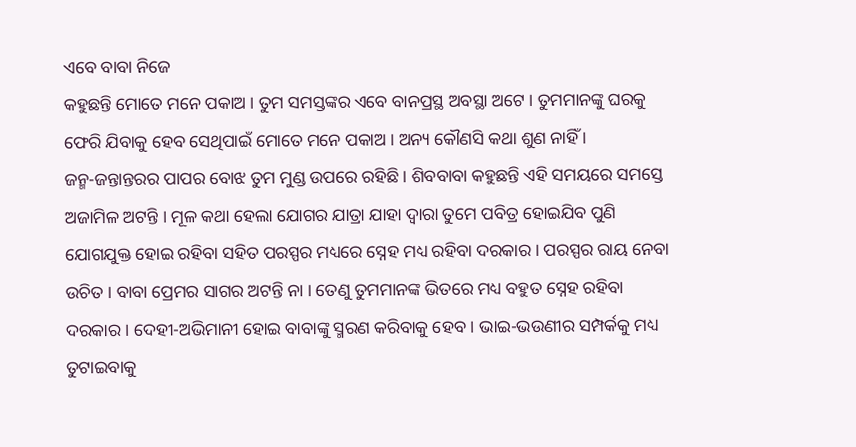ଏବେ ବାବା ନିଜେ
କହୁଛନ୍ତି ମୋତେ ମନେ ପକାଅ । ତୁମ ସମସ୍ତଙ୍କର ଏବେ ବାନପ୍ରସ୍ଥ ଅବସ୍ଥା ଅଟେ । ତୁମମାନଙ୍କୁ ଘରକୁ
ଫେରି ଯିବାକୁ ହେବ ସେଥିପାଇଁ ମୋତେ ମନେ ପକାଅ । ଅନ୍ୟ କୌଣସି କଥା ଶୁଣ ନାହିଁ ।
ଜନ୍ମ-ଜନ୍ତାନ୍ତରର ପାପର ବୋଝ ତୁମ ମୁଣ୍ଡ ଉପରେ ରହିଛି । ଶିବବାବା କହୁଛନ୍ତି ଏହି ସମୟରେ ସମସ୍ତେ
ଅଜାମିଳ ଅଟନ୍ତି । ମୂଳ କଥା ହେଲା ଯୋଗର ଯାତ୍ରା ଯାହା ଦ୍ୱାରା ତୁମେ ପବିତ୍ର ହୋଇଯିବ ପୁଣି
ଯୋଗଯୁକ୍ତ ହୋଇ ରହିବା ସହିତ ପରସ୍ପର ମଧ୍ୟରେ ସ୍ନେହ ମଧ୍ୟ ରହିବା ଦରକାର । ପରସ୍ପର ରାୟ ନେବା
ଉଚିତ । ବାବା ପ୍ରେମର ସାଗର ଅଟନ୍ତି ନା । ତେଣୁ ତୁମମାନଙ୍କ ଭିତରେ ମଧ୍ୟ ବହୁତ ସ୍ନେହ ରହିବା
ଦରକାର । ଦେହୀ-ଅଭିମାନୀ ହୋଇ ବାବାଙ୍କୁ ସ୍ମରଣ କରିବାକୁ ହେବ । ଭାଇ-ଭଉଣୀର ସମ୍ପର୍କକୁ ମଧ୍ୟ
ତୁଟାଇବାକୁ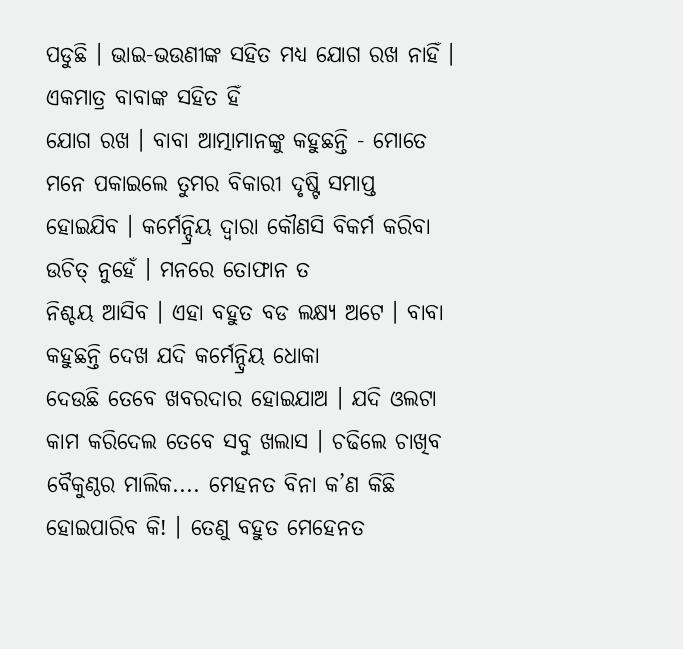ପଡୁଛି । ଭାଇ-ଭଉଣୀଙ୍କ ସହିତ ମଧ୍ୟ ଯୋଗ ରଖ ନାହିଁ । ଏକମାତ୍ର ବାବାଙ୍କ ସହିତ ହିଁ
ଯୋଗ ରଖ । ବାବା ଆତ୍ମାମାନଙ୍କୁ କହୁଛନ୍ତି - ମୋତେ ମନେ ପକାଇଲେ ତୁମର ବିକାରୀ ଦୃଷ୍ଟି ସମାପ୍ତ
ହୋଇଯିବ । କର୍ମେନ୍ଦ୍ରିୟ ଦ୍ୱାରା କୌଣସି ବିକର୍ମ କରିବା ଉଚିତ୍ ନୁହେଁ । ମନରେ ତୋଫାନ ତ
ନିଶ୍ଚୟ ଆସିବ । ଏହା ବହୁତ ବଡ ଲକ୍ଷ୍ୟ ଅଟେ । ବାବା କହୁଛନ୍ତି ଦେଖ ଯଦି କର୍ମେନ୍ଦ୍ରିୟ ଧୋକା
ଦେଉଛି ତେବେ ଖବରଦାର ହୋଇଯାଅ । ଯଦି ଓଲଟା କାମ କରିଦେଲ ତେବେ ସବୁ ଖଲାସ । ଚଢିଲେ ଚାଖିବ
ବୈକୁଣ୍ଠର ମାଲିକ.... ମେହନତ ବିନା କ’ଣ କିଛି ହୋଇପାରିବ କି! । ତେଣୁ ବହୁତ ମେହେନତ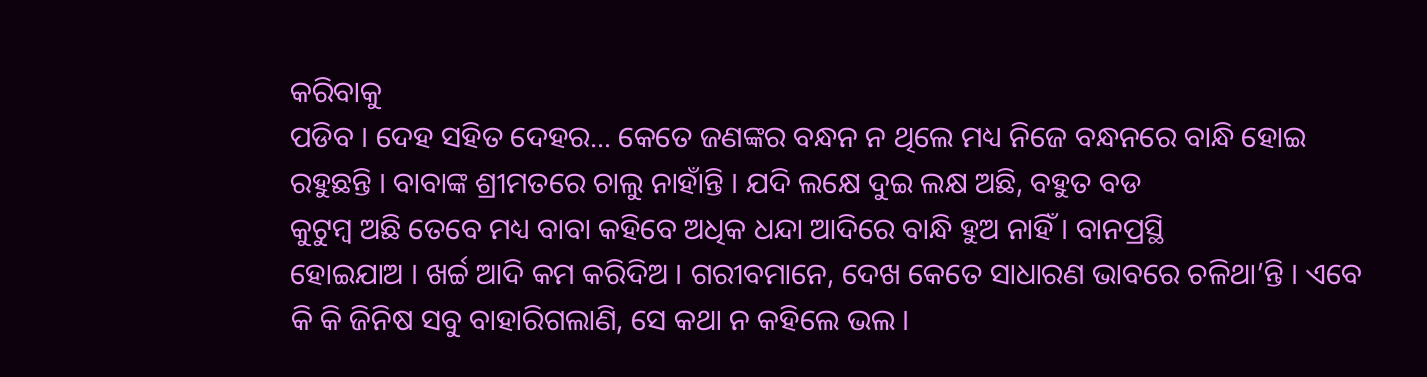କରିବାକୁ
ପଡିବ । ଦେହ ସହିତ ଦେହର... କେତେ ଜଣଙ୍କର ବନ୍ଧନ ନ ଥିଲେ ମଧ୍ୟ ନିଜେ ବନ୍ଧନରେ ବାନ୍ଧି ହୋଇ
ରହୁଛନ୍ତି । ବାବାଙ୍କ ଶ୍ରୀମତରେ ଚାଲୁ ନାହାଁନ୍ତି । ଯଦି ଲକ୍ଷେ ଦୁଇ ଲକ୍ଷ ଅଛି, ବହୁତ ବଡ
କୁଟୁମ୍ବ ଅଛି ତେବେ ମଧ୍ୟ ବାବା କହିବେ ଅଧିକ ଧନ୍ଦା ଆଦିରେ ବାନ୍ଧି ହୁଅ ନାହିଁ । ବାନପ୍ରସ୍ଥି
ହୋଇଯାଅ । ଖର୍ଚ୍ଚ ଆଦି କମ କରିଦିଅ । ଗରୀବମାନେ, ଦେଖ କେତେ ସାଧାରଣ ଭାବରେ ଚଳିଥା’ନ୍ତି । ଏବେ
କି କି ଜିନିଷ ସବୁ ବାହାରିଗଲାଣି, ସେ କଥା ନ କହିଲେ ଭଲ ।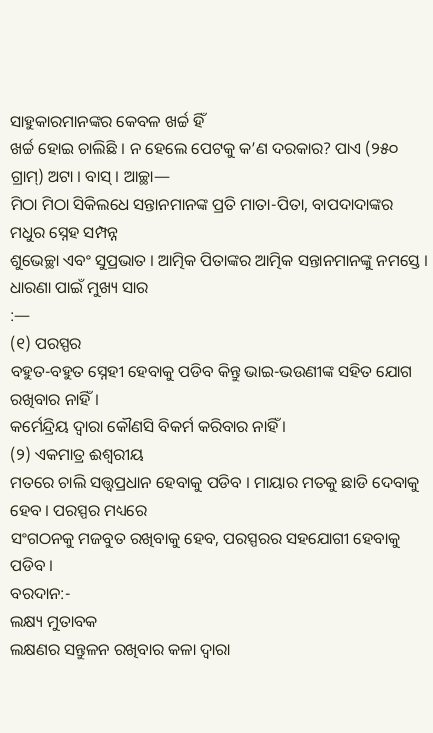ସାହୁକାରମାନଙ୍କର କେବଳ ଖର୍ଚ୍ଚ ହିଁ
ଖର୍ଚ୍ଚ ହୋଇ ଚାଲିଛି । ନ ହେଲେ ପେଟକୁ କ’ଣ ଦରକାର? ପାଏ (୨୫୦ ଗ୍ରାମ୍) ଅଟା । ବାସ୍ । ଆଚ୍ଛା—
ମିଠା ମିଠା ସିକିଲଧେ ସନ୍ତାନମାନଙ୍କ ପ୍ରତି ମାତା-ପିତା, ବାପଦାଦାଙ୍କର ମଧୁର ସ୍ନେହ ସମ୍ପନ୍ନ
ଶୁଭେଚ୍ଛା ଏବଂ ସୁପ୍ରଭାତ । ଆତ୍ମିକ ପିତାଙ୍କର ଆତ୍ମିକ ସନ୍ତାନମାନଙ୍କୁ ନମସ୍ତେ ।
ଧାରଣା ପାଇଁ ମୁଖ୍ୟ ସାର
:—
(୧) ପରସ୍ପର
ବହୁତ-ବହୁତ ସ୍ନେହୀ ହେବାକୁ ପଡିବ କିନ୍ତୁ ଭାଇ-ଭଉଣୀଙ୍କ ସହିତ ଯୋଗ ରଖିବାର ନାହିଁ ।
କର୍ମେନ୍ଦ୍ରିୟ ଦ୍ୱାରା କୌଣସି ବିକର୍ମ କରିବାର ନାହିଁ ।
(୨) ଏକମାତ୍ର ଈଶ୍ୱରୀୟ
ମତରେ ଚାଲି ସତ୍ତ୍ୱପ୍ରଧାନ ହେବାକୁ ପଡିବ । ମାୟାର ମତକୁ ଛାଡି ଦେବାକୁ ହେବ । ପରସ୍ପର ମଧ୍ୟରେ
ସଂଗଠନକୁ ମଜବୁତ ରଖିବାକୁ ହେବ, ପରସ୍ପରର ସହଯୋଗୀ ହେବାକୁ ପଡିବ ।
ବରଦାନ:-
ଲକ୍ଷ୍ୟ ମୁତାବକ
ଲକ୍ଷଣର ସନ୍ତୁଳନ ରଖିବାର କଳା ଦ୍ୱାରା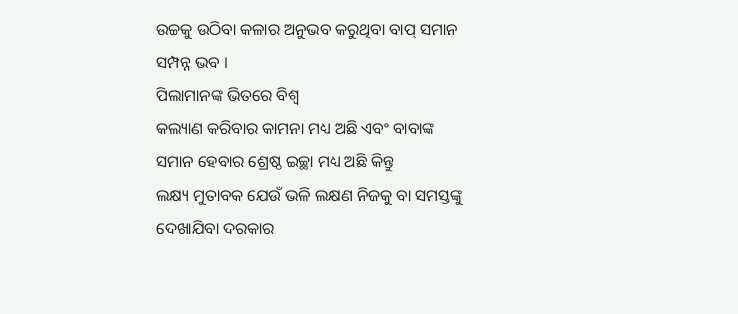ଉଚ୍ଚକୁ ଉଠିବା କଳାର ଅନୁଭବ କରୁଥିବା ବାପ୍ ସମାନ
ସମ୍ପନ୍ନ ଭବ ।
ପିଲାମାନଙ୍କ ଭିତରେ ବିଶ୍ୱ
କଲ୍ୟାଣ କରିବାର କାମନା ମଧ୍ୟ ଅଛି ଏବଂ ବାବାଙ୍କ ସମାନ ହେବାର ଶ୍ରେଷ୍ଠ ଇଚ୍ଛା ମଧ୍ୟ ଅଛି କିନ୍ତୁ
ଲକ୍ଷ୍ୟ ମୁତାବକ ଯେଉଁ ଭଳି ଲକ୍ଷଣ ନିଜକୁ ବା ସମସ୍ତଙ୍କୁ ଦେଖାଯିବା ଦରକାର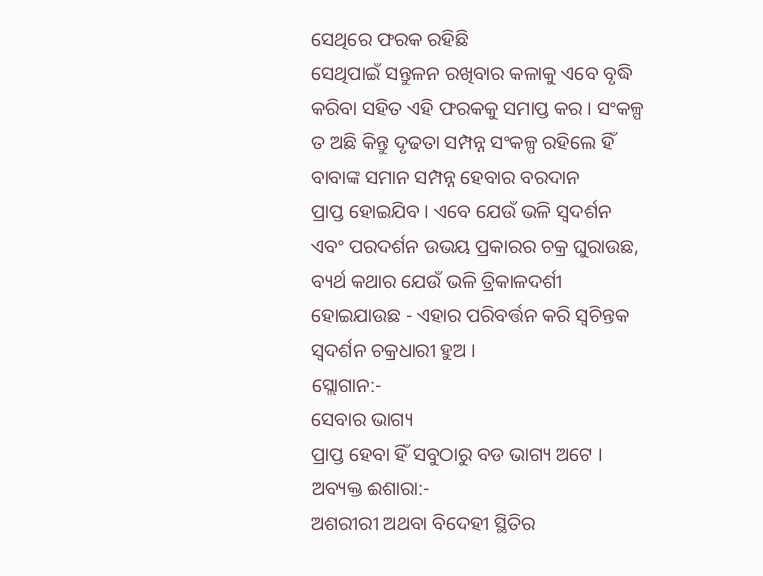ସେଥିରେ ଫରକ ରହିଛି
ସେଥିପାଇଁ ସନ୍ତୁଳନ ରଖିବାର କଳାକୁ ଏବେ ବୃଦ୍ଧି କରିବା ସହିତ ଏହି ଫରକକୁ ସମାପ୍ତ କର । ସଂକଳ୍ପ
ତ ଅଛି କିନ୍ତୁ ଦୃଢତା ସମ୍ପନ୍ନ ସଂକଳ୍ପ ରହିଲେ ହିଁ ବାବାଙ୍କ ସମାନ ସମ୍ପନ୍ନ ହେବାର ବରଦାନ
ପ୍ରାପ୍ତ ହୋଇଯିବ । ଏବେ ଯେଉଁ ଭଳି ସ୍ୱଦର୍ଶନ ଏବଂ ପରଦର୍ଶନ ଉଭୟ ପ୍ରକାରର ଚକ୍ର ଘୁରାଉଛ,
ବ୍ୟର୍ଥ କଥାର ଯେଉଁ ଭଳି ତ୍ରିକାଳଦର୍ଶୀ ହୋଇଯାଉଛ - ଏହାର ପରିବର୍ତ୍ତନ କରି ସ୍ୱଚିନ୍ତକ
ସ୍ୱଦର୍ଶନ ଚକ୍ରଧାରୀ ହୁଅ ।
ସ୍ଲୋଗାନ:-
ସେବାର ଭାଗ୍ୟ
ପ୍ରାପ୍ତ ହେବା ହିଁ ସବୁଠାରୁ ବଡ ଭାଗ୍ୟ ଅଟେ ।
ଅବ୍ୟକ୍ତ ଈଶାରା:-
ଅଶରୀରୀ ଅଥବା ବିଦେହୀ ସ୍ଥିତିର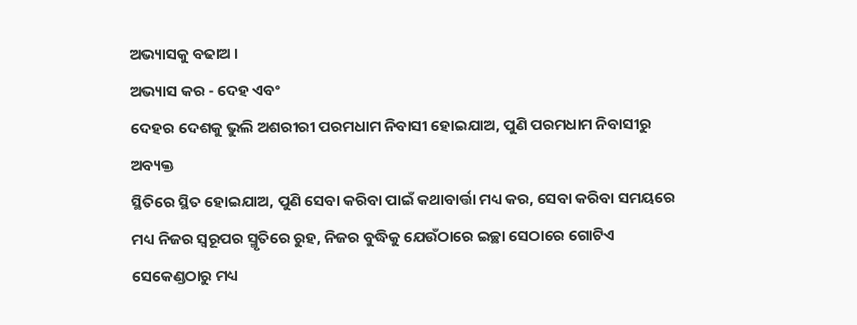ଅଭ୍ୟାସକୁ ବଢାଅ ।
ଅଭ୍ୟାସ କର - ଦେହ ଏବଂ
ଦେହର ଦେଶକୁ ଭୁଲି ଅଶରୀରୀ ପରମଧାମ ନିବାସୀ ହୋଇଯାଅ, ପୁଣି ପରମଧାମ ନିବାସୀରୁ ଅବ୍ୟକ୍ତ
ସ୍ଥିତିରେ ସ୍ଥିତ ହୋଇଯାଅ, ପୁଣି ସେବା କରିବା ପାଇଁ କଥାବାର୍ତ୍ତା ମଧ୍ୟ କର, ସେବା କରିବା ସମୟରେ
ମଧ୍ୟ ନିଜର ସ୍ୱରୂପର ସ୍ମୃତିରେ ରୁହ, ନିଜର ବୁଦ୍ଧିକୁ ଯେଉଁଠାରେ ଇଚ୍ଛା ସେଠାରେ ଗୋଟିଏ
ସେକେଣ୍ଡଠାରୁ ମଧ୍ୟ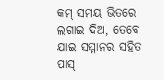କମ୍ ସମୟ ଭିତରେ ଲଗାଇ ଦିଅ, ତେବେ ଯାଇ ସମ୍ମାନର ସହିତ ପାସ୍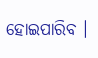ହୋଇପାରିବ ।